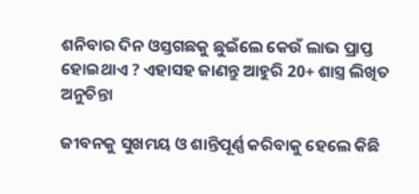ଶନିବାର ଦିନ ଓସ୍ତଗଛକୁ ଛୁଇଁଲେ କେଉଁ ଲାଭ ପ୍ରାପ୍ତ ହୋଇଥାଏ ? ଏହାସହ ଜାଣନ୍ତୁ ଆହୁରି 20+ ଶାସ୍ତ୍ର ଲିଖିତ ଅନୁଚିନ୍ତା

ଜୀବନକୁ ସୁଖମୟ ଓ ଶାନ୍ତିପୂର୍ଣ୍ଣ କରିବାକୁ ହେଲେ କିଛି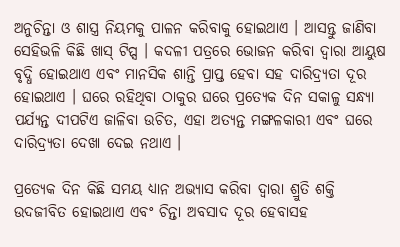ଅନୁଚିନ୍ତା ଓ ଶାସ୍ତ୍ର ନିୟମକୁ ପାଳନ କରିବାକୁ ହୋଇଥାଏ । ଆସନ୍ତୁ ଜାଣିବା ସେହିଭଳି କିଛି ଖାସ୍ ଟିପ୍ସ । କଦଳୀ ପତ୍ରରେ ଭୋଜନ କରିବା ଦ୍ଵାରା ଆୟୁଷ ବୃଦ୍ଧି ହୋଇଥାଏ ଏବଂ ମାନସିକ ଶାନ୍ତି ପ୍ରାପ୍ତ ହେବା ସହ ଦାରିଦ୍ର୍ୟତା ଦୂର ହୋଇଥାଏ । ଘରେ ରହିଥିବା ଠାକୁର ଘରେ ପ୍ରତ୍ଯେକ ଦିନ ସକାଳୁ ସନ୍ଧ୍ୟା ପର୍ଯ୍ୟନ୍ତ ଦୀପଟିଏ ଜାଳିବା ଉଚିତ, ଏହା ଅତ୍ୟନ୍ତ ମଙ୍ଗଳକାରୀ ଏବଂ ଘରେ ଦାରିଦ୍ର୍ୟତା ଦେଖା ଦେଇ ନଥାଏ ।

ପ୍ରତ୍ଯେକ ଦିନ କିଛି ସମୟ ଧ୍ୟାନ ଅଭ୍ଯାସ କରିବା ଦ୍ଵାରା ଶ୍ରୁତି ଶକ୍ତି ଉଦଜୀବିତ ହୋଇଥାଏ ଏବଂ ଚିନ୍ତା ଅବସାଦ ଦୂର ହେବାସହ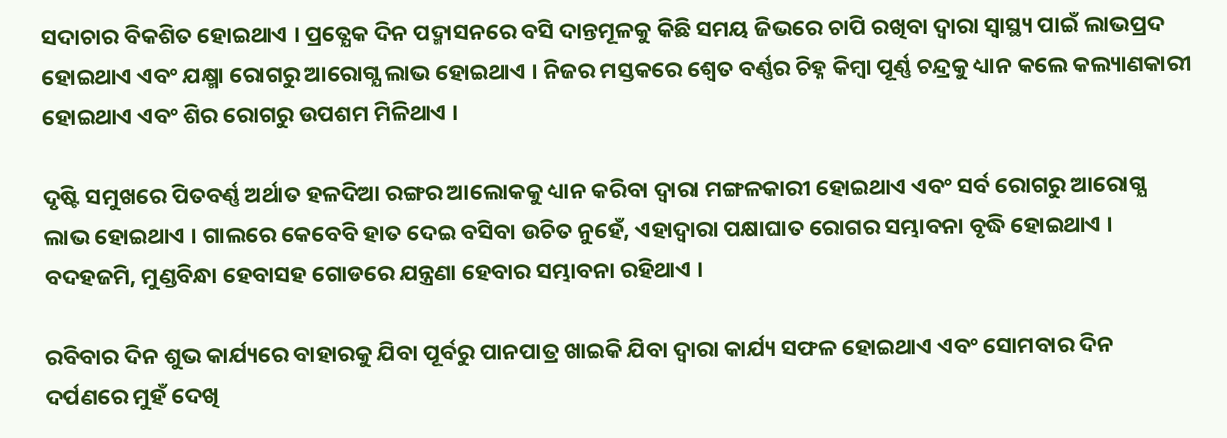ସଦାଚାର ବିକଶିତ ହୋଇଥାଏ । ପ୍ରତ୍ଯେକ ଦିନ ପଦ୍ମାସନରେ ବସି ଦାନ୍ତମୂଳକୁ କିଛି ସମୟ ଜିଭରେ ଚାପି ରଖିବା ଦ୍ଵାରା ସ୍ୱାସ୍ଥ୍ୟ ପାଇଁ ଲାଭପ୍ରଦ ହୋଇଥାଏ ଏବଂ ଯକ୍ଷ୍ମା ରୋଗରୁ ଆରୋଗ୍ଯ ଲାଭ ହୋଇଥାଏ । ନିଜର ମସ୍ତକରେ ଶ୍ଵେତ ବର୍ଣ୍ଣର ଚିହ୍ନ କିମ୍ବା ପୂର୍ଣ୍ଣ ଚନ୍ଦ୍ରକୁ ଧ୍ୟାନ କଲେ କଲ୍ୟାଣକାରୀ ହୋଇଥାଏ ଏବଂ ଶିର ରୋଗରୁ ଉପଶମ ମିଳିଥାଏ ।

ଦୃଷ୍ଟି ସମୁଖରେ ପିତବର୍ଣ୍ଣ ଅର୍ଥାତ ହଳଦିଆ ରଙ୍ଗର ଆଲୋକକୁ ଧ୍ୟାନ କରିବା ଦ୍ଵାରା ମଙ୍ଗଳକାରୀ ହୋଇଥାଏ ଏବଂ ସର୍ବ ରୋଗରୁ ଆରୋଗ୍ଯ ଲାଭ ହୋଇଥାଏ । ଗାଲରେ କେବେବି ହାତ ଦେଇ ବସିବା ଉଚିତ ନୁହେଁ, ଏହାଦ୍ବାରା ପକ୍ଷାଘାତ ରୋଗର ସମ୍ଭାବନା ବୃଦ୍ଧି ହୋଇଥାଏ । ବଦହଜମି, ମୁଣ୍ଡବିନ୍ଧା ହେବାସହ ଗୋଡରେ ଯନ୍ତ୍ରଣା ହେବାର ସମ୍ଭାବନା ରହିଥାଏ ।

ରବିବାର ଦିନ ଶୁଭ କାର୍ଯ୍ୟରେ ବାହାରକୁ ଯିବା ପୂର୍ବରୁ ପାନପାତ୍ର ଖାଇକି ଯିବା ଦ୍ଵାରା କାର୍ଯ୍ୟ ସଫଳ ହୋଇଥାଏ ଏବଂ ସୋମବାର ଦିନ ଦର୍ପଣରେ ମୁହଁ ଦେଖି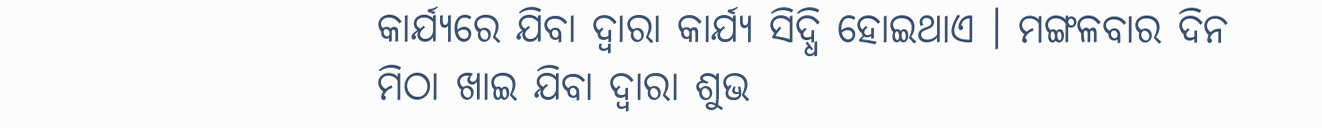କାର୍ଯ୍ୟରେ ଯିବା ଦ୍ଵାରା କାର୍ଯ୍ୟ ସିଦ୍ଧି ହୋଇଥାଏ । ମଙ୍ଗଳବାର ଦିନ ମିଠା ଖାଇ ଯିବା ଦ୍ଵାରା ଶୁଭ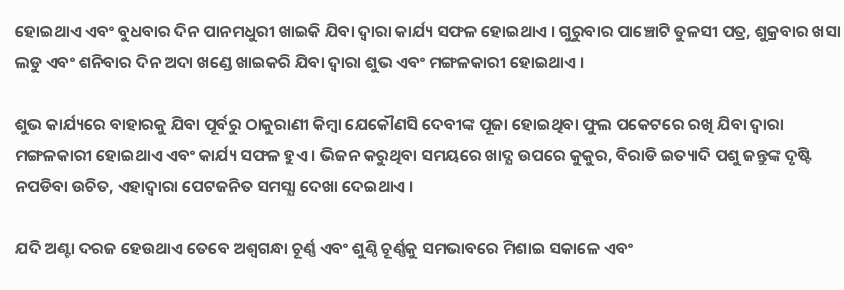ହୋଇଥାଏ ଏବଂ ବୁଧବାର ଦିନ ପାନମଧୁରୀ ଖାଇକି ଯିବା ଦ୍ଵାରା କାର୍ଯ୍ୟ ସଫଳ ହୋଇଥାଏ । ଗୁରୁବାର ପାଞ୍ଚୋଟି ତୁଳସୀ ପତ୍ର, ଶୁକ୍ରବାର ଖସା ଲଡୁ ଏବଂ ଶନିବାର ଦିନ ଅଦା ଖଣ୍ଡେ ଖାଇକରି ଯିବା ଦ୍ଵାରା ଶୁଭ ଏବଂ ମଙ୍ଗଳକାରୀ ହୋଇଥାଏ ।

ଶୁଭ କାର୍ଯ୍ୟରେ ବାହାରକୁ ଯିବା ପୂର୍ବରୁ ଠାକୁରାଣୀ କିମ୍ବା ଯେକୌଣସି ଦେବୀଙ୍କ ପୂଜା ହୋଇଥିବା ଫୁଲ ପକେଟରେ ରଖି ଯିବା ଦ୍ଵାରା ମଙ୍ଗଳକାରୀ ହୋଇଥାଏ ଏବଂ କାର୍ଯ୍ୟ ସଫଳ ହୁଏ । ଭିଜନ କରୁଥିବା ସମୟରେ ଖାଦ୍ଯ ଉପରେ କୁକୁର, ବିରାଡି ଇତ୍ୟାଦି ପଶୁ ଜନ୍ତୁଙ୍କ ଦୃଷ୍ଟି ନପଡିବା ଉଚିତ, ଏହାଦ୍ବାରା ପେଟଜନିତ ସମସ୍ଯା ଦେଖା ଦେଇଥାଏ ।

ଯଦି ଅଣ୍ଟା ଦରଜ ହେଉଥାଏ ତେବେ ଅଶ୍ଵଗନ୍ଧା ଚୂର୍ଣ୍ଣ ଏବଂ ଶୁଣ୍ଠି ଚୂର୍ଣ୍ଣକୁ ସମଭାବରେ ମିଶାଇ ସକାଳେ ଏବଂ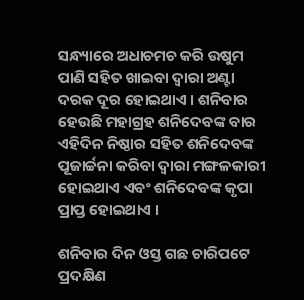ସନ୍ଧ୍ୟାରେ ଅଧାଚମଚ କରି ଉଷୁମ ପାଣି ସହିତ ଖାଇବା ଦ୍ଵାରା ଅଣ୍ଟା ଦରକ ଦୂର ହୋଇଥାଏ । ଶନିବାର ହେଉଛି ମହାଗ୍ରହ ଶନିଦେବଙ୍କ ବାର ଏହିଦିନ ନିଷ୍ଠାର ସହିତ ଶନିଦେବଙ୍କ ପୂଜାର୍ଚ୍ଚନା କରିବା ଦ୍ଵାରା ମଙ୍ଗଳକାରୀ ହୋଇଥାଏ ଏବଂ ଶନିଦେବଙ୍କ କୃପା ପ୍ରାପ୍ତ ହୋଇଥାଏ ।

ଶନିବାର ଦିନ ଓସ୍ତ ଗଛ ଚାରିପଟେ ପ୍ରଦକ୍ଷିଣ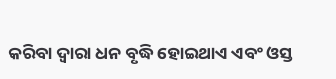କରିବା ଦ୍ଵାରା ଧନ ବୃଦ୍ଧି ହୋଇଥାଏ ଏବଂ ଓସ୍ତ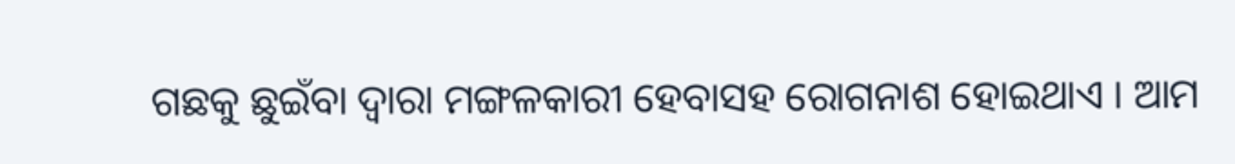ଗଛକୁ ଛୁଇଁବା ଦ୍ଵାରା ମଙ୍ଗଳକାରୀ ହେବାସହ ରୋଗନାଶ ହୋଇଥାଏ । ଆମ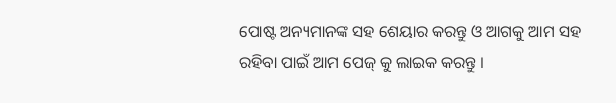ପୋଷ୍ଟ ଅନ୍ୟମାନଙ୍କ ସହ ଶେୟାର କରନ୍ତୁ ଓ ଆଗକୁ ଆମ ସହ ରହିବା ପାଇଁ ଆମ ପେଜ୍ କୁ ଲାଇକ କରନ୍ତୁ ।